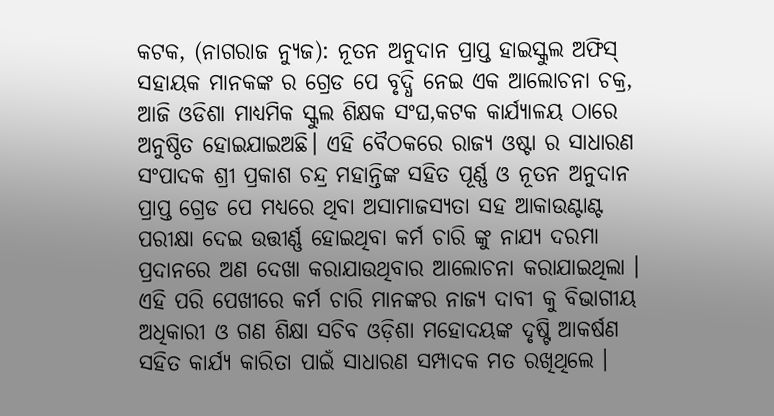କଟକ, (ନାଗରାଜ ନ୍ୟୁଜ): ନୂତନ ଅନୁଦାନ ପ୍ରାପ୍ତ ହାଇସ୍କୁଲ ଅଫିସ୍ ସହାୟକ ମାନକଙ୍କ ର ଗ୍ରେଡ ପେ ବୃଦ୍ଧି ନେଇ ଏକ ଆଲୋଚନା ଚକ୍ର, ଆଜି ଓଡିଶା ମାଧ୍ୟମିକ ସ୍କୁଲ ଶିକ୍ଷକ ସଂଘ,କଟକ କାର୍ଯ୍ୟାଳୟ ଠାରେ ଅନୁଷ୍ଠିତ ହୋଇଯାଇଅଛି। ଏହି ବୈଠକରେ ରାଜ୍ୟ ଓଷ୍ଟା ର ସାଧାରଣ ସଂପାଦକ ଶ୍ରୀ ପ୍ରକାଶ ଚନ୍ଦ୍ର ମହାନ୍ତିଙ୍କ ସହିତ ପୂର୍ଣ୍ଣ ଓ ନୂତନ ଅନୁଦାନ ପ୍ରାପ୍ତ ଗ୍ରେଡ ପେ ମଧ୍ୟରେ ଥିବା ଅସାମାଜସ୍ୟତା ସହ ଆକାଉଣ୍ଟାଣ୍ଟ ପରୀକ୍ଷା ଦେଇ ଉତ୍ତୀର୍ଣ୍ଣ ହୋଇଥିବା କର୍ମ ଚାରି ଙ୍କୁ ନାଯ୍ୟ ଦରମା ପ୍ରଦାନରେ ଅଣ ଦେଖା କରାଯାଉଥିବାର ଆଲୋଚନା କରାଯାଇଥିଲା । ଏହି ପରି ପେଖୀରେ କର୍ମ ଚାରି ମାନଙ୍କର ନାଜ୍ୟ ଦାବୀ କୁ ବିଭାଗୀୟ ଅଧିକାରୀ ଓ ଗଣ ଶିକ୍ଷା ସଚିବ ଓଡ଼ିଶା ମହୋଦୟଙ୍କ ଦୃଷ୍ଟି ଆକର୍ଷଣ ସହିତ କାର୍ଯ୍ୟ କାରିତା ପାଇଁ ସାଧାରଣ ସମ୍ପାଦକ ମତ ରଖିଥିଲେ ।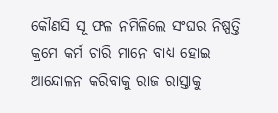କୌଣସି ସୂ ଫଳ ନମିଳିଲେ ସଂଘର ନିଷ୍ପତ୍ତି କ୍ରମେ କର୍ମ ଚାରି ମାନେ ବାଧ୍ୟ ହୋଇ ଆନ୍ଦୋଳନ କରିବାକୁ ରାଜ ରାସ୍ତାକୁ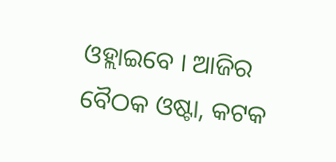ଓହ୍ଲାଇବେ । ଆଜିର ବୈଠକ ଓଷ୍ଟା, କଟକ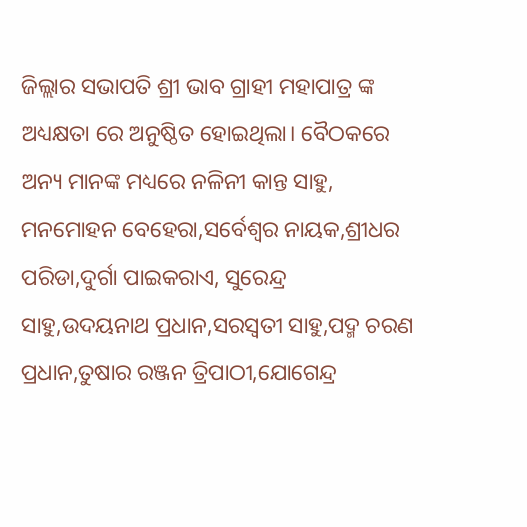ଜିଲ୍ଲାର ସଭାପତି ଶ୍ରୀ ଭାବ ଗ୍ରାହୀ ମହାପାତ୍ର ଙ୍କ ଅଧ୍ୟକ୍ଷତା ରେ ଅନୁଷ୍ଠିତ ହୋଇଥିଲା। ବୈଠକରେ ଅନ୍ୟ ମାନଙ୍କ ମଧ୍ୟରେ ନଳିନୀ କାନ୍ତ ସାହୁ, ମନମୋହନ ବେହେରା,ସର୍ବେଶ୍ଵର ନାୟକ,ଶ୍ରୀଧର ପରିଡା,ଦୁର୍ଗା ପାଇକରାଏ, ସୁରେନ୍ଦ୍ର ସାହୁ,ଉଦୟନାଥ ପ୍ରଧାନ,ସରସ୍ଵତୀ ସାହୁ,ପଦ୍ମ ଚରଣ ପ୍ରଧାନ,ତୁଷାର ରଞ୍ଜନ ତ୍ରିପାଠୀ,ଯୋଗେନ୍ଦ୍ର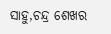ସାହୁ,ଚନ୍ଦ୍ର ଶେଖର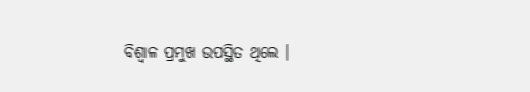ବିଶ୍ଵାଳ ପ୍ରମୁଖ ଉପସ୍ଥିତ ଥିଲେ ।